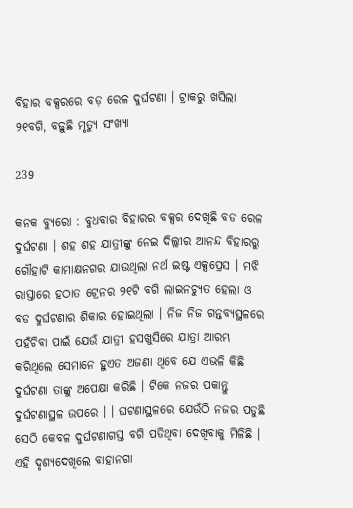ବିହାର ବକ୍ସରରେ ବଡ଼ ରେଳ ଦୁର୍ଘଟଣା । ଟ୍ରାକରୁ ଖସିଲା ୨୧ବଗି, ବଢ଼ୁଛି ମୃତ୍ୟୁ ସଂଖ୍ୟା

239

କନକ ବ୍ୟୁରୋ : ବୁଧବାର ବିହାରର ବକ୍ସର ଦେଖିଛି ବଡ ରେଳ ଦୁର୍ଘଟଣା । ଶହ ଶହ ଯାତ୍ରୀଙ୍କୁ ନେଇ ଦିଲ୍ଲୀର ଆନନ୍ଦ ବିହାରରୁ ଗୌହାଟି କାମାକ୍ଷନଗର ଯାଉଥିଲା ନର୍ଥ ଇଷ୍ଟ ଏକ୍ସପ୍ରେସ । ମଝି ରାସ୍ତାରେ ହଠାତ ଟ୍ରେନର ୨୧ଟି ବଗି ଲାଇନଚ୍ୟୁତ ହେଲା ଓ ବଡ ଦୁର୍ଘଟଣାର ଶିକାର ହୋଇଥିଲା । ନିଜ ନିଜ ଗନ୍ତବ୍ୟସ୍ଥଳରେ ପହଁଚିବା ପାଇଁ ଯେଉଁ ଯାତ୍ରୀ ହସଖୁସିରେ ଯାତ୍ରା ଆରମ୍ଭ କରିଥିଲେ ସେମାନେ ହୁଏତ ଅଜଣା ଥିବେ ଯେ ଏଭଳି କିଛି ଦୁର୍ଘଟଣା ତାଙ୍କୁ ଅପେକ୍ଷା କରିଛି । ଟିକେ ନଜର ପକାନ୍ତୁ ଦୁର୍ଘଟଣାସ୍ଥଳ ଉପରେ । । ଘଟଣାସ୍ଥଳରେ ଯେଉଁଠି ନଜର ପଡୁଛି ସେଠି କେବଳ ଦୁର୍ଘଟଣାଗସ୍ତ ବଗି ପଡିଥିବା ଦେଖିବାକୁ ମିଳିଛି । ଏହି ଦୃଶ୍ୟଦେଖିଲେ ବାହାନଗା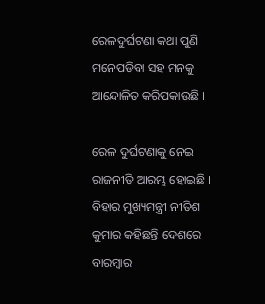ରେଳଦୁର୍ଘଟଣା କଥା ପୁଣି ମନେପଡିବା ସହ ମନକୁ ଆନ୍ଦୋଳିତ କରିପକାଉଛି ।

ରେଳ ଦୁର୍ଘଟଣାକୁ ନେଇ ରାଜନୀତି ଆରମ୍ଭ ହୋଇଛି । ବିହାର ମୁଖ୍ୟମନ୍ତ୍ରୀ ନୀତିଶ କୁମାର କହିଛନ୍ତି ଦେଶରେ ବାରମ୍ବାର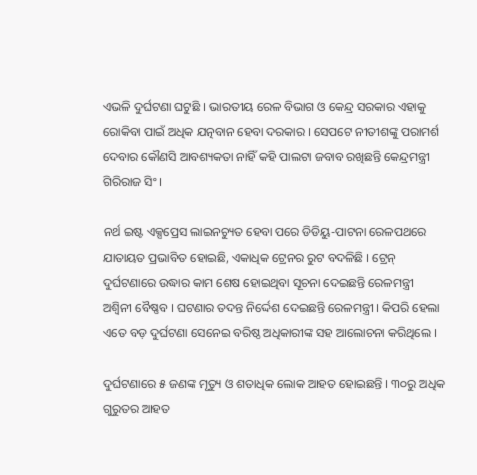ଏଭଳି ଦୁର୍ଘଟଣା ଘଟୁଛି । ଭାରତୀୟ ରେଳ ବିଭାଗ ଓ କେନ୍ଦ୍ର ସରକାର ଏହାକୁ ରୋକିବା ପାଇଁ ଅଧିକ ଯତ୍ନବାନ ହେବା ଦରକାର । ସେପଟେ ନୀତୀଶଙ୍କୁ ପରାମର୍ଶ ଦେବାର କୌଣସି ଆବଶ୍ୟକତା ନାହିଁ କହି ପାଲଟା ଜବାବ ରଖିଛନ୍ତି କେନ୍ଦ୍ରମନ୍ତ୍ରୀ ଗିରିରାଜ ସିଂ ।

ନର୍ଥ ଇଷ୍ଟ ଏକ୍ସପ୍ରେସ ଲାଇନଚ୍ୟୁତ ହେବା ପରେ ଡିଡିୟୁ-ପାଟନା ରେଳପଥରେ ଯାତାୟତ ପ୍ରଭାବିତ ହୋଇଛି, ଏକାଧିକ ଟ୍ରେନର ରୁଟ ବଦଳିଛି । ଟ୍ରେନ୍ ଦୁର୍ଘଟଣାରେ ଉଦ୍ଧାର କାମ ଶେଷ ହୋଇଥିବା ସୂଚନା ଦେଇଛନ୍ତି ରେଳମନ୍ତ୍ରୀ ଅଶ୍ୱିନୀ ବୈଷ୍ଣବ । ଘଟଣାର ତଦନ୍ତ ନିର୍ଦ୍ଦେଶ ଦେଇଛନ୍ତି ରେଳମନ୍ତ୍ରୀ । କିପରି ହେଲା ଏତେ ବଡ଼ ଦୁର୍ଘଟଣା ସେନେଇ ବରିଷ୍ଠ ଅଧିକାରୀଙ୍କ ସହ ଆଲୋଚନା କରିଥିଲେ ।

ଦୁର୍ଘଟଣାରେ ୫ ଜଣଙ୍କ ମୃତ୍ୟୁ ଓ ଶତାଧିକ ଲୋକ ଆହତ ହୋଇଛନ୍ତି । ୩୦ରୁ ଅଧିକ ଗୁରୁତର ଆହତ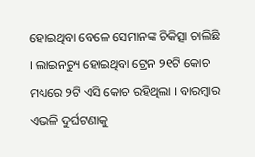ହୋଇଥିବା ବେଳେ ସେମାନଙ୍କ ଚିକିତ୍ସା ଚାଲିଛି । ଲାଇନଚ୍ୟୁ ହୋଇଥିବା ଟ୍ରେନ ୨୧ଟି କୋଚ ମଧ୍ୟରେ ୨ଟି ଏସି କୋଚ ରହିଥିଲା । ବାରମ୍ବାର ଏଭଳି ଦୁର୍ଘଟଣାକୁ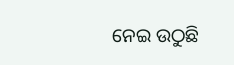ନେଇ ଉଠୁଛି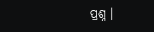ପ୍ରଶ୍ନ ।